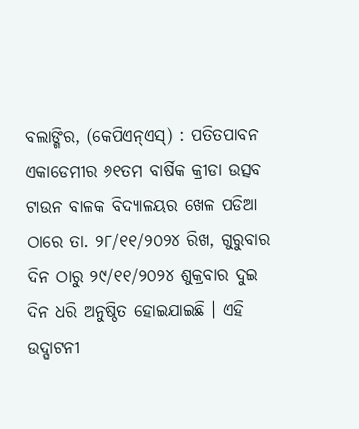ବଲାଙ୍ଗିର, (କେପିଏନ୍ଏସ୍) : ପତିତପାବନ ଏକାଡେମୀର ୬୧ତମ ବାର୍ଷିକ କ୍ରୀଡା ଉତ୍ସବ ଟାଉନ ବାଳକ ବିଦ୍ୟାଳୟର ଖେଳ ପଡିଆ ଠାରେ ତା. ୨୮/୧୧/୨୦୨୪ ରିଖ, ଗୁରୁବାର ଦିନ ଠାରୁ ୨୯/୧୧/୨୦୨୪ ଶୁକ୍ରବାର ଦୁଇ ଦିନ ଧରି ଅନୁଷ୍ଠିତ ହୋଇଯାଇଛି । ଏହି ଉଦ୍ଘାଟନୀ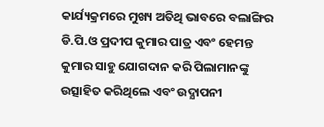କାର୍ଯ୍ୟକ୍ରମରେ ମୁଖ୍ୟ ଅତିଥି ଭାବରେ ବଲାଙ୍ଗିର ଡି.ପି.ଓ ପ୍ରଦୀପ କୁମାର ପାତ୍ର ଏବଂ ହେମନ୍ତ କୁମାର ସାହୁ ଯୋଗଦାନ କରି ପିଲାମାନଙ୍କୁ ଉତ୍ସାହିତ କରିଥିଲେ ଏବଂ ଉଦ୍ଯାପନୀ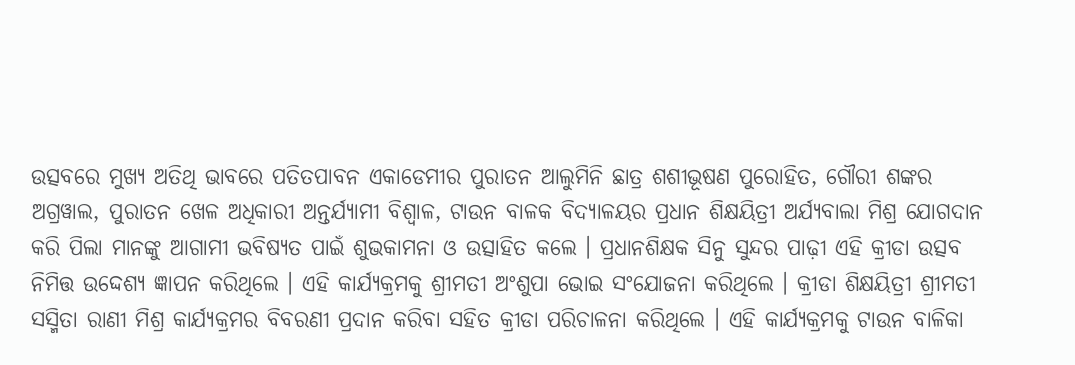ଉତ୍ସବରେ ମୁଖ୍ୟ ଅତିଥି ଭାବରେ ପତିତପାବନ ଏକାଡେମୀର ପୁରାତନ ଆଲୁମିନି ଛାତ୍ର ଶଶୀଭୂଷଣ ପୁରୋହିତ, ଗୌରୀ ଶଙ୍କର ଅଗ୍ରୱାଲ, ପୁରାତନ ଖେଳ ଅଧିକାରୀ ଅନ୍ତର୍ଯ୍ୟାମୀ ବିଶ୍ଵାଳ, ଟାଉନ ବାଳକ ବିଦ୍ୟାଳୟର ପ୍ରଧାନ ଶିକ୍ଷୟିତ୍ରୀ ଅର୍ଯ୍ୟବାଲା ମିଶ୍ର ଯୋଗଦାନ କରି ପିଲା ମାନଙ୍କୁ ଆଗାମୀ ଭବିଷ୍ୟତ ପାଇଁ ଶୁଭକାମନା ଓ ଉତ୍ସାହିତ କଲେ । ପ୍ରଧାନଶିକ୍ଷକ ସିନୁ ସୁନ୍ଦର ପାଢ଼ୀ ଏହି କ୍ରୀଡା ଉତ୍ସବ ନିମିତ୍ତ ଉଦ୍ଦେଶ୍ୟ ଜ୍ଞାପନ କରିଥିଲେ । ଏହି କାର୍ଯ୍ୟକ୍ରମକୁ ଶ୍ରୀମତୀ ଅଂଶୁପା ଭୋଇ ସଂଯୋଜନା କରିଥିଲେ । କ୍ରୀଡା ଶିକ୍ଷୟିତ୍ରୀ ଶ୍ରୀମତୀ ସସ୍ମିତା ରାଣୀ ମିଶ୍ର କାର୍ଯ୍ୟକ୍ରମର ବିବରଣୀ ପ୍ରଦାନ କରିବା ସହିତ କ୍ରୀଡା ପରିଚାଳନା କରିଥିଲେ । ଏହି କାର୍ଯ୍ୟକ୍ରମକୁ ଟାଉନ ବାଳିକା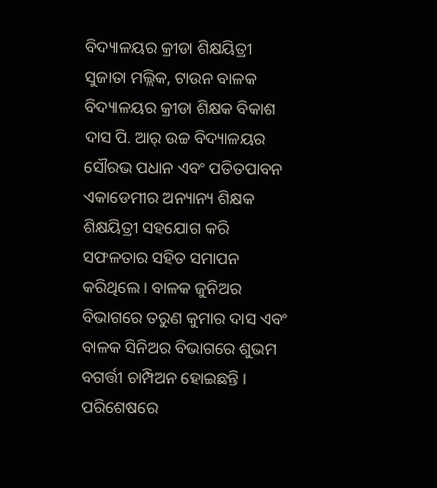ବିଦ୍ୟାଳୟର କ୍ରୀଡା ଶିକ୍ଷୟିତ୍ରୀ ସୁଜାତା ମଲ୍ଲିକ, ଟାଉନ ବାଳକ ବିଦ୍ୟାଳୟର କ୍ରୀଡା ଶିକ୍ଷକ ବିକାଶ ଦାସ ପି. ଆର୍ ଉଚ୍ଚ ବିଦ୍ୟାଳୟର ସୌରଭ ପଧାନ ଏବଂ ପତିତପାବନ ଏକାଡେମୀର ଅନ୍ୟାନ୍ୟ ଶିକ୍ଷକ ଶିକ୍ଷୟିତ୍ରୀ ସହଯୋଗ କରି ସଫଳତାର ସହିତ ସମାପନ କରିଥିଲେ । ବାଳକ ଜୁନିଅର ବିଭାଗରେ ତରୁଣ କୁମାର ଦାସ ଏବଂ ବାଳକ ସିନିଅର ବିଭାଗରେ ଶୁଭମ ବଗର୍ତ୍ତୀ ଚାମ୍ପିଅନ ହୋଇଛନ୍ତି । ପରିଶେଷରେ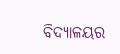ବିଦ୍ୟାଳୟର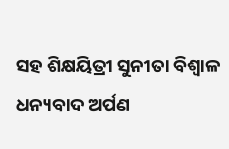ସହ ଶିକ୍ଷୟିତ୍ରୀ ସୁନୀତା ବିଶ୍ଵାଳ ଧନ୍ୟବାଦ ଅର୍ପଣ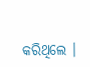କରିଥିଲେ ।